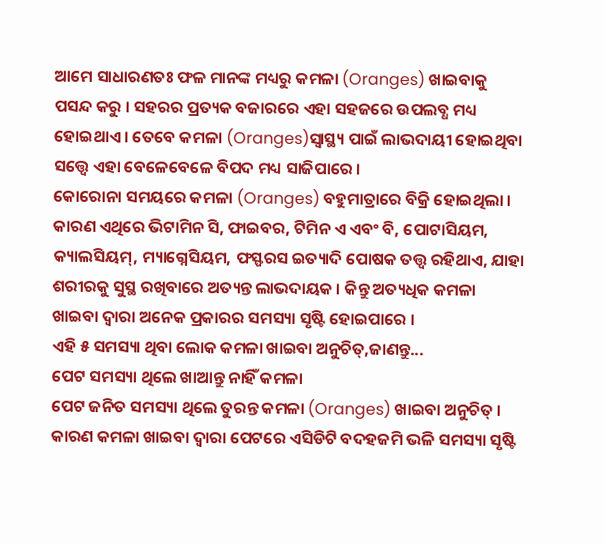ଆମେ ସାଧାରଣତଃ ଫଳ ମାନଙ୍କ ମଧ୍ୟରୁ କମଳା (Oranges) ଖାଇବାକୁ ପସନ୍ଦ କରୁ । ସହରର ପ୍ରତ୍ୟକ ବଜାରରେ ଏହା ସହଜରେ ଉପଲବ୍ଧ ମଧ୍ୟ ହୋଇଥାଏ । ତେବେ କମଳା (Oranges)ସ୍ୱାସ୍ଥ୍ୟ ପାଇଁ ଲାଭଦାୟୀ ହୋଇଥିବା ସତ୍ତ୍ୱେ ଏହା ବେଳେବେଳେ ବିପଦ ମଧ୍ୟ ସାଜିପାରେ ।
କୋରୋନା ସମୟରେ କମଳା (Oranges) ବହୁମାତ୍ରାରେ ବିକ୍ରି ହୋଇଥିଲା । କାରଣ ଏଥିରେ ଭିଟାମିନ ସି, ଫାଇବର, ଟିମିନ ଏ ଏବଂ ବି, ପୋଟାସିୟମ, କ୍ୟାଲସିୟମ୍, ମ୍ୟାଗ୍ନେସିୟମ, ଫସ୍ଫରସ ଇତ୍ୟାଦି ପୋଷକ ତତ୍ତ୍ୱ ରହିଥାଏ, ଯାହା ଶରୀରକୁ ସୁସ୍ଥ ରଖିବାରେ ଅତ୍ୟନ୍ତ ଲାଭଦାୟକ । କିନ୍ତୁ ଅତ୍ୟଧିକ କମଳା ଖାଇବା ଦ୍ୱାରା ଅନେକ ପ୍ରକାରର ସମସ୍ୟା ସୃଷ୍ଟି ହୋଇପାରେ ।
ଏହି ୫ ସମସ୍ୟା ଥିବା ଲୋକ କମଳା ଖାଇବା ଅନୁଚିତ୍,ଜାଣନ୍ତୁ...
ପେଟ ସମସ୍ୟା ଥିଲେ ଖାଆନ୍ତୁ ନାହିଁ କମଳା
ପେଟ ଜନିତ ସମସ୍ୟା ଥିଲେ ତୁରନ୍ତ କମଳା (Oranges) ଖାଇବା ଅନୁଚିତ୍ । କାରଣ କମଳା ଖାଇବା ଦ୍ୱାରା ପେଟରେ ଏସିଡିଟି ବଦହଜମି ଭଳି ସମସ୍ୟା ସୃଷ୍ଟି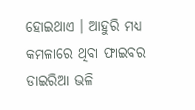ହୋଇଥାଏ । ଆହୁରି ମଧ୍ୟ କମଳାରେ ଥିବା ଫାଇବର ଡାଇରିଆ ଭଳି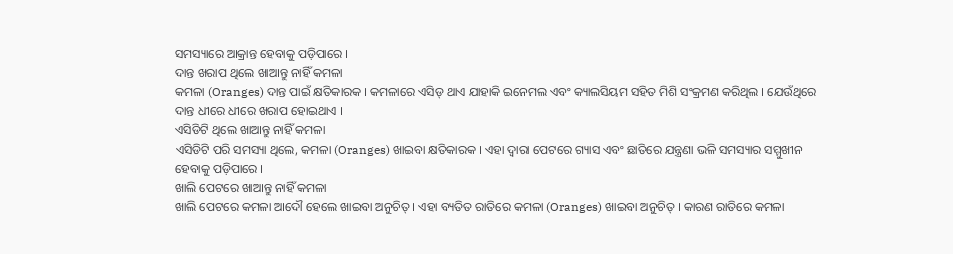ସମସ୍ୟାରେ ଆକ୍ରାନ୍ତ ହେବାକୁ ପଡ଼ିପାରେ ।
ଦାନ୍ତ ଖରାପ ଥିଲେ ଖାଆନ୍ତୁ ନାହିଁ କମଳା
କମଳା (Oranges) ଦାନ୍ତ ପାଇଁ କ୍ଷତିକାରକ । କମଳାରେ ଏସିଡ୍ ଥାଏ ଯାହାକି ଇନେମଲ ଏବଂ କ୍ୟାଲସିୟମ ସହିତ ମିଶି ସଂକ୍ରମଣ କରିଥିଲ । ଯେଉଁଥିରେ ଦାନ୍ତ ଧୀରେ ଧୀରେ ଖରାପ ହୋଇଥାଏ ।
ଏସିଡିଟି ଥିଲେ ଖାଆନ୍ତୁ ନାହିଁ କମଳା
ଏସିଡିଟି ପରି ସମସ୍ୟା ଥିଲେ, କମଳା (Oranges) ଖାଇବା କ୍ଷତିକାରକ । ଏହା ଦ୍ୱାରା ପେଟରେ ଗ୍ୟାସ ଏବଂ ଛାତିରେ ଯନ୍ତ୍ରଣା ଭଳି ସମସ୍ୟାର ସମ୍ମୁଖୀନ ହେବାକୁ ପଡ଼ିପାରେ ।
ଖାଲି ପେଟରେ ଖାଆନ୍ତୁ ନାହିଁ କମଳା
ଖାଲି ପେଟରେ କମଳା ଆଦୌ ହେଲେ ଖାଇବା ଅନୁଚିତ୍ । ଏହା ବ୍ୟତିତ ରାତିରେ କମଳା (Oranges) ଖାଇବା ଅନୁଚିତ୍ । କାରଣ ରାତିରେ କମଳା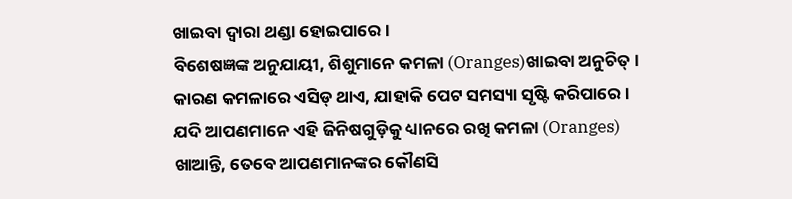ଖାଇବା ଦ୍ୱାରା ଥଣ୍ଡା ହୋଇପାରେ ।
ବିଶେଷଜ୍ଞଙ୍କ ଅନୁଯାୟୀ, ଶିଶୁମାନେ କମଳା (Oranges)ଖାଇବା ଅନୁଚିତ୍ । କାରଣ କମଳାରେ ଏସିଡ୍ ଥାଏ, ଯାହାକି ପେଟ ସମସ୍ୟା ସୃଷ୍ଟି କରିପାରେ ।
ଯଦି ଆପଣମାନେ ଏହି ଜିନିଷଗୁଡ଼ିକୁ ଧ୍ୟାନରେ ରଖି କମଳା (Oranges) ଖାଆନ୍ତି, ତେବେ ଆପଣମାନଙ୍କର କୌଣସି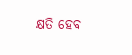କ୍ଷତି ହେବ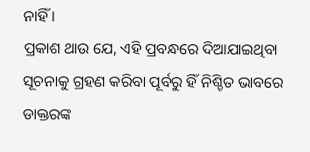ନାହିଁ ।
ପ୍ରକାଶ ଥାଉ ଯେ, ଏହି ପ୍ରବନ୍ଧରେ ଦିଆଯାଇଥିବା ସୂଚନାକୁ ଗ୍ରହଣ କରିବା ପୂର୍ବରୁ ହିଁ ନିଶ୍ଚିତ ଭାବରେ ଡାକ୍ତରଙ୍କ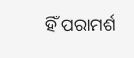ହିଁ ପରାମର୍ଶ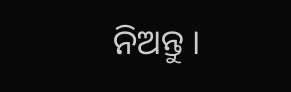ନିଅନ୍ତୁ ।